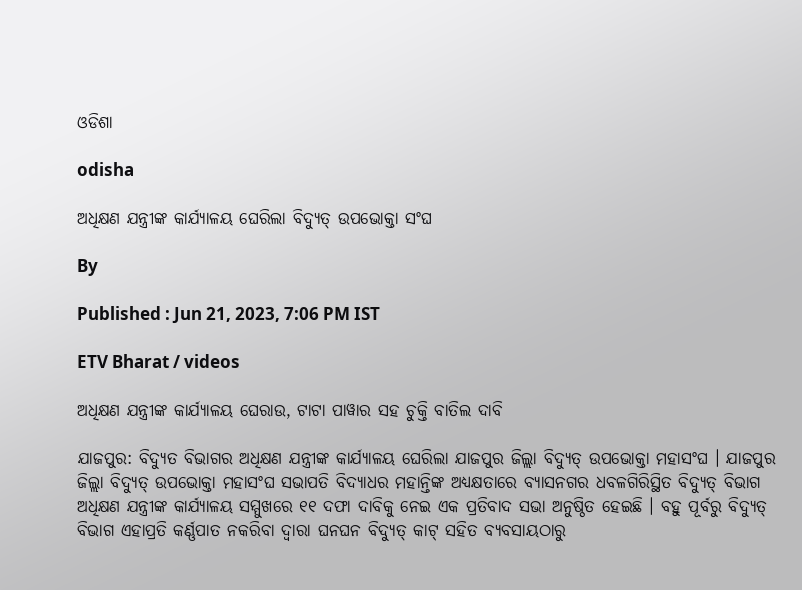ଓଡିଶା

odisha

ଅଧିକ୍ଷଣ ଯନ୍ତ୍ରୀଙ୍କ କାର୍ଯ୍ୟାଳୟ ଘେରିଲା ବିଦ୍ୟୁତ୍ ଉପଭୋକ୍ତା ସଂଘ

By

Published : Jun 21, 2023, 7:06 PM IST

ETV Bharat / videos

ଅଧିକ୍ଷଣ ଯନ୍ତ୍ରୀଙ୍କ କାର୍ଯ୍ୟାଳୟ ଘେରାଉ, ଟାଟା ପାୱାର ସହ ଚୁକ୍ତି ବାତିଲ ଦାବି

ଯାଜପୁର: ବିଦ୍ୟୁତ ବିଭାଗର ଅଧିକ୍ଷଣ ଯନ୍ତ୍ରୀଙ୍କ କାର୍ଯ୍ୟାଳୟ ଘେରିଲା ଯାଜପୁର ଜିଲ୍ଲା ବିଦ୍ୟୁତ୍ ଉପଭୋକ୍ତା ମହାସଂଘ । ଯାଜପୁର ଜିଲ୍ଲା ବିଦ୍ୟୁତ୍ ଉପଭୋକ୍ତା ମହାସଂଘ ସଭାପତି ବିଦ୍ୟାଧର ମହାନ୍ତିଙ୍କ ଅଧ୍ୟକ୍ଷତାରେ ବ୍ୟାସନଗର ଧବଳଗିରିସ୍ଥିତ ବିଦ୍ୟୁତ୍ ବିଭାଗ ଅଧିକ୍ଷଣ ଯନ୍ତ୍ରୀଙ୍କ କାର୍ଯ୍ୟାଳୟ ସମ୍ମୁଖରେ ୧୧ ଦଫା ଦାବିକୁ ନେଇ ଏକ ପ୍ରତିବାଦ ସଭା ଅନୁଷ୍ଠିତ ହେଇଛି । ବହୁ ପୂର୍ବରୁ ବିଦ୍ୟୁତ୍ ବିଭାଗ ଏହାପ୍ରତି କର୍ଣ୍ଣପାତ ନକରିବା ଦ୍ଵାରା ଘନଘନ ବିଦ୍ୟୁତ୍‌ କାଟ୍‌ ସହିତ ବ୍ୟବସାୟଠାରୁ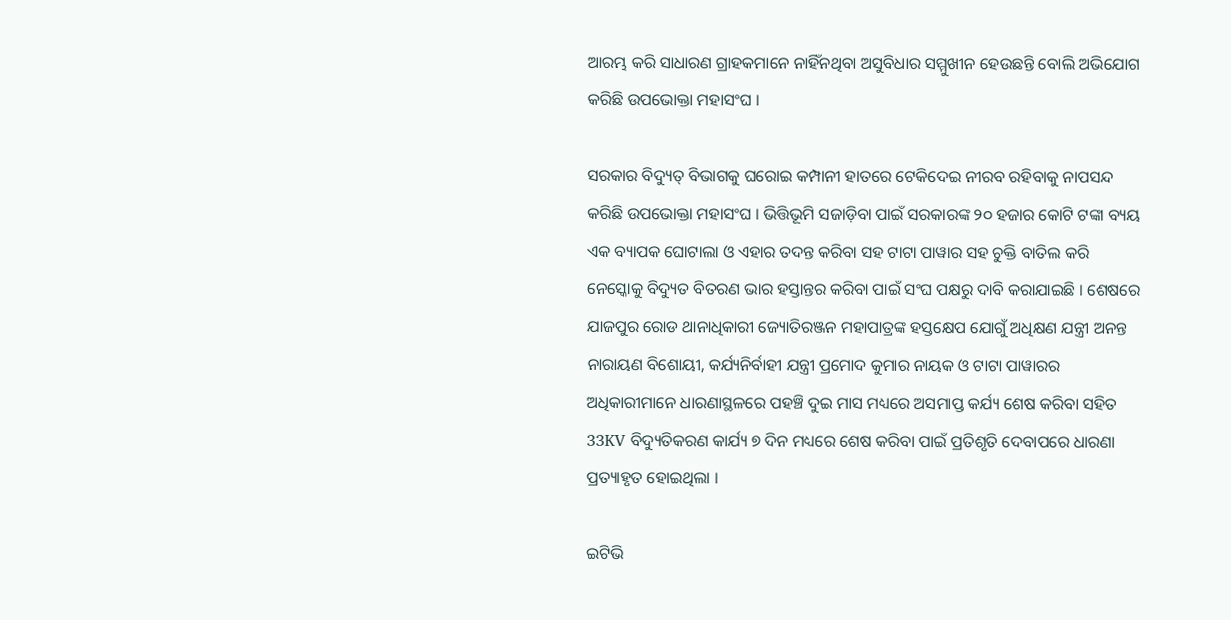ଆରମ୍ଭ କରି ସାଧାରଣ ଗ୍ରାହକମାନେ ନାହିଁନଥିବା ଅସୁବିଧାର ସମ୍ମୁଖୀନ ହେଉଛନ୍ତି ବୋଲି ଅଭିଯୋଗ କରିଛି ଉପଭୋକ୍ତା ମହାସଂଘ ।

ସରକାର ବିଦ୍ୟୁତ୍ ବିଭାଗକୁ ଘରୋଇ କମ୍ପାନୀ ହାତରେ ଟେକିଦେଇ ନୀରବ ରହିବାକୁ ନାପସନ୍ଦ କରିଛି ଉପଭୋକ୍ତା ମହାସଂଘ । ଭିତ୍ତିଭୂମି ସଜାଡ଼ିବା ପାଇଁ ସରକାରଙ୍କ ୨୦ ହଜାର କୋଟି ଟଙ୍କା ବ୍ୟୟ ଏକ ବ୍ୟାପକ ଘୋଟାଲା ଓ ଏହାର ତଦନ୍ତ କରିବା ସହ ଟାଟା ପାୱାର ସହ ଚୁକ୍ତି ବାତିଲ କରି ନେସ୍କୋକୁ ବିଦ୍ୟୁତ ବିତରଣ ଭାର ହସ୍ତାନ୍ତର କରିବା ପାଇଁ ସଂଘ ପକ୍ଷରୁ ଦାବି କରାଯାଇଛି । ଶେଷରେ ଯାଜପୁର ରୋଡ ଥାନାଧିକାରୀ ଜ୍ୟୋତିରଞ୍ଜନ ମହାପାତ୍ରଙ୍କ ହସ୍ତକ୍ଷେପ ଯୋଗୁଁ ଅଧିକ୍ଷଣ ଯନ୍ତ୍ରୀ ଅନନ୍ତ ନାରାୟଣ ବିଶୋୟୀ, କର୍ଯ୍ୟନିର୍ବାହୀ ଯନ୍ତ୍ରୀ ପ୍ରମୋଦ କୁମାର ନାୟକ ଓ ଟାଟା ପାୱାରର ଅଧିକାରୀମାନେ ଧାରଣାସ୍ଥଳରେ ପହଞ୍ଚି ଦୁଇ ମାସ ମଧ୍ୟରେ ଅସମାପ୍ତ କର୍ଯ୍ୟ ଶେଷ କରିବା ସହିତ 33KV ବିଦ୍ୟୁତିକରଣ କାର୍ଯ୍ୟ ୭ ଦିନ ମଧ୍ୟରେ ଶେଷ କରିବା ପାଇଁ ପ୍ରତିଶୃତି ଦେବାପରେ ଧାରଣା ପ୍ରତ୍ୟାହୃତ ହୋଇଥିଲା ।

ଇଟିଭି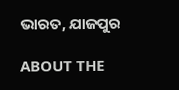ଭାରତ, ଯାଜପୁର

ABOUT THE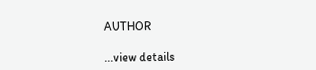AUTHOR

...view details